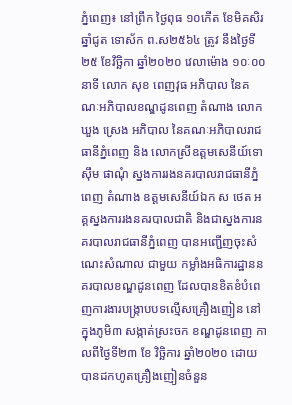ភ្នំពេញ៖ នៅព្រឹក ថ្ងៃពុធ ១០កើត ខែមិគសិរ ឆ្នាំជូត ទោស័ក ព.ស២៥៦៤ ត្រូវ នឹងថ្ងៃទី២៥ ខែវិច្ឆិកា ឆ្នាំ២០២០ វេលាម៉ោង ១០ៈ០០នាទី លោក សុខ ពេញវុធ អភិបាល នៃគណៈអភិបាលខណ្ឌដូនពេញ តំណាង លោកឃួង ស្រេង អភិបាល នៃគណៈអភិបាលរាជធានីភ្នំពេញ និង លោកស្រីឧត្តមសេនីយ៍ទោ ស៊ឹម ផាណុំ ស្នងការរងនគរបាលរាជធានីភ្នំពេញ តំណាង ឧត្តមសេនីយ៍ឯក ស ថេត អគ្គស្នងការរងនគរបាលជាតិ និងជាស្នងការនគរបាលរាជធានីភ្នំពេញ បានអញ្ជើញចុះសំណេះសំណាល ជាមួយ កម្លាំងអធិការដ្ឋាននគរបាលខណ្ឌដូនពេញ ដែលបានខិតខំបំពេញការងារបង្ក្រាបបទល្មើសគ្រឿងញៀន នៅក្នុងភូមិ៣ សង្កាត់ស្រះចក ខណ្ឌដូនពេញ កាលពីថ្ងៃទី២៣ ខែ វិច្ឆិការ ឆ្នាំ២០២០ ដោយបានដកហូតគ្រឿងញៀនចំនួន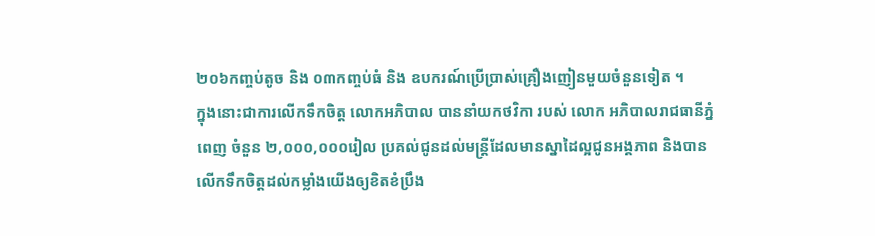២០៦កញ្ចប់តូច និង ០៣កញ្ចប់ធំ និង ឧបករណ៍ប្រើប្រាស់គ្រឿងញៀនមួយចំនួនទៀត ។
ក្នុងនោះជាការលើកទឹកចិត្ត លោកអភិបាល បាននាំយកថវិកា របស់ លោក អភិបាលរាជធានីភ្នំពេញ ចំនួន ២,០០០,០០០រៀល ប្រគល់ជូនដល់មន្ត្រីដែលមានស្នាដៃល្អជូនអង្គភាព និងបានលើកទឹកចិត្តដល់កម្លាំងយើងឲ្យខិតខំប្រឹង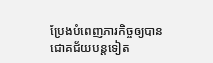ប្រែងបំពេញភារកិច្ចឲ្យបានជោគជ័យបន្តទៀត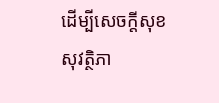ដើម្បីសេចក្តីសុខ សុវត្ថិភា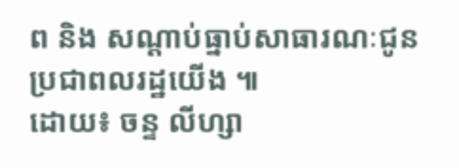ព និង សណ្តាប់ធ្នាប់សាធារណៈជូនប្រជាពលរដ្ឋយើង ៕
ដោយ៖ ចន្ទ លីហ្សា